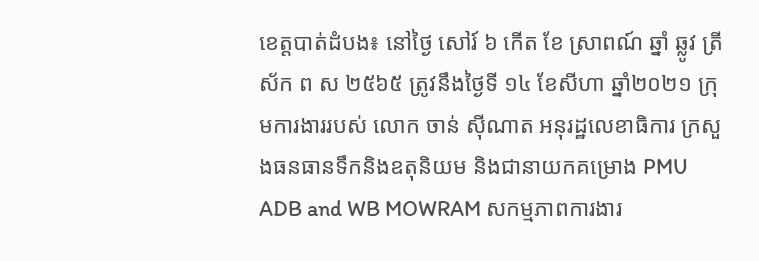ខេត្តបាត់ដំបង៖ នៅថ្ងៃ សៅរ៍ ៦ កើត ខែ ស្រាពណ៍ ឆ្នាំ ឆ្លូវ ត្រីស័ក ព ស ២៥៦៥ ត្រូវនឹងថ្ងៃទី ១៤ ខែសីហា ឆ្នាំ២០២១ ក្រុមការងាររបស់ លោក ចាន់ សុីណាត អនុរដ្ឋលេខាធិការ ក្រសួងធនធានទឹកនិងឧតុនិយម និងជានាយកគម្រោង PMU ADB and WB MOWRAM សកម្មភាពការងារ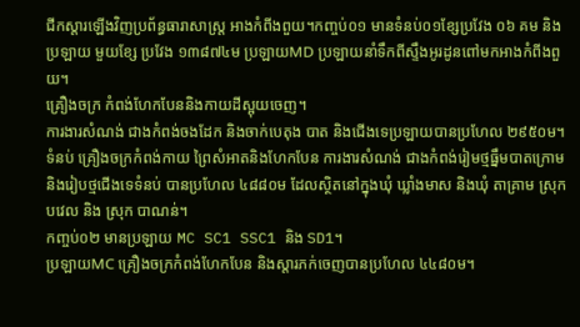ជីកស្ដារឡើងវិញប្រព័ន្ធធារាសាស្រ្ត អាងកំពីងពួយ។កញ្ចប់០១ មានទំនប់០១ខ្សែប្រវែង ០៦ គម និងប្រឡាយ មួយខ្សែ ប្រវែង ១៣៨៧៤ម ប្រឡាយMD ប្រឡាយនាំទឹកពីស្ទឹងអូរដូនពៅមកអាងកំពីងពួយ។
គ្រឿងចក្រ កំពង់ហែកបែននិងកាយដីស្អុយចេញ។
ការងារសំណង់ ជាងកំពង់ចងដែក និងចាក់បេតុង បាត និងជើងទេប្រឡាយបានប្រហែល ២៩៥០ម។
ទំនប់ គ្រឿងចក្រកំពង់កាយ ព្រៃសំអាតនិងហែកបែន ការងារសំណង់ ជាងកំពង់រៀមថ្មធ្នឹមបាតក្រោម និងរៀបថ្មជើងទេទំនប់ បានប្រហែល ៤៨៨០ម ដែលស្ថិតនៅក្នុងឃុំ ឃ្លាំងមាស និងឃុំ តាគ្រាម ស្រុកបវេល និង ស្រុក បាណន់។
កញ្ចប់០២ មានប្រឡាយ MC SC1 SSC1 និង SD1។
ប្រឡាយMC គ្រឿងចក្រកំពង់ហែកបែន និងស្ដារភក់ចេញបានប្រហែល ៤៤៨០ម។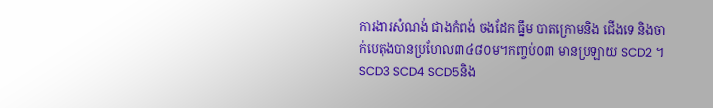ការងារសំណង់ ជាងកំពង់ ចងដែក ធ្នឹម បាតក្រោមនិង ជើងទេ និងចាក់បេតុងបានប្រហែល៣៤៨០ម។កញ្ចប់០៣ មានប្រឡាយ SCD2 ។ SCD3 SCD4 SCD5និង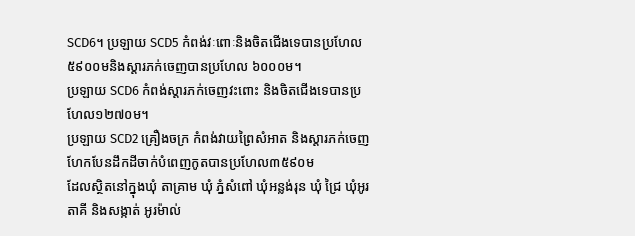SCD6។ ប្រឡាយ SCD5 កំពង់វៈពោៈនិងចិតជើងទេបានប្រហែល ៥៩០០មនិងស្ដារភក់ចេញបានប្រហែល ៦០០០ម។
ប្រឡាយ SCD6 កំពង់ស្ដារភក់ចេញវះពោះ និងចិតជើងទេបានប្រហែល១២៧០ម។
ប្រឡាយ SCD2 គ្រឿងចក្រ កំពង់វាយព្រៃសំអាត និងស្ដារភក់ចេញ ហែកបែនដឹកដីចាក់បំពេញកូតបានប្រហែល៣៥៩០ម
ដែលស្ថិតនៅក្នុងឃុំ តាគ្រាម ឃុំ ភ្នំសំពៅ ឃុំអន្លង់រុន ឃុំ ជ្រៃ ឃុំអូរតាគី និងសង្កាត់ អូរម៉ាល់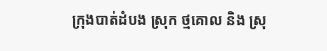ក្រុងបាត់ដំបង ស្រុក ថ្មគោល និង ស្រុ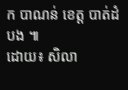ក បាណន់ ខេត្ត បាត់ដំបង ៕
ដោយ៖ សិលា